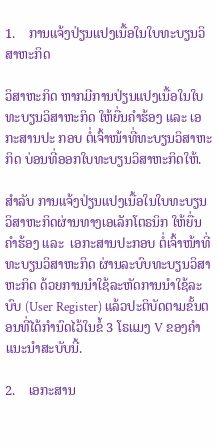1.    ການແຈ້ງປ່ຽນແປງເນື້ອໃນໃບທະບຽນວິສາຫະກິດ

ວິສາຫະກິດ ຫາກມີການປ່ຽນແປງເນື້ອໃນໃບທະບຽນວິສາຫະກິດ ໃຫ້ຍື່ນຄໍາຮ້ອງ ແລະ ເອກະສານປະ ກອບ ຕໍ່ເຈົ້າໜ້າທີ່ທະບຽນວິສາຫະກິດ ບ່ອນທີ່ອອກໃບທະບຽນວິສາຫະກິດໃຫ້.

ສຳລັບ ການແຈ້ງປ່ຽນແປງເນື້ອໃນໃບທະບຽນວິສາຫະກິດຜ່ານທາງເອເລັກໂຕຣນິກ ໃຫ້ຍື່ນຄຳຮ້ອງ ແລະ  ເອກະສານປະກອບ ຕໍ່ເຈົ້າໜ້າທີ່ທະບຽນວິສາຫະກິດ ຜ່ານລະບົບທະບຽນວິສາຫະກິດ ດ້ວຍການນໍາໃຊ້ລະຫັດການນໍາໃຊ້ລະບົບ (User Register) ແລ້ວປະຕິບັດຕາມຂັ້ນຕອນທີ່ໄດ້ກຳນົດໄວ້ໃນຂໍ້ 3 ໂຣແມງ V ຂອງຄໍາແນະນໍາສະບັບນີ້.

2.    ເອກະສານ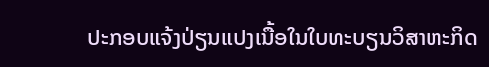ປະກອບແຈ້ງປ່ຽນແປງເນື້ອໃນໃບທະບຽນວິສາຫະກິດ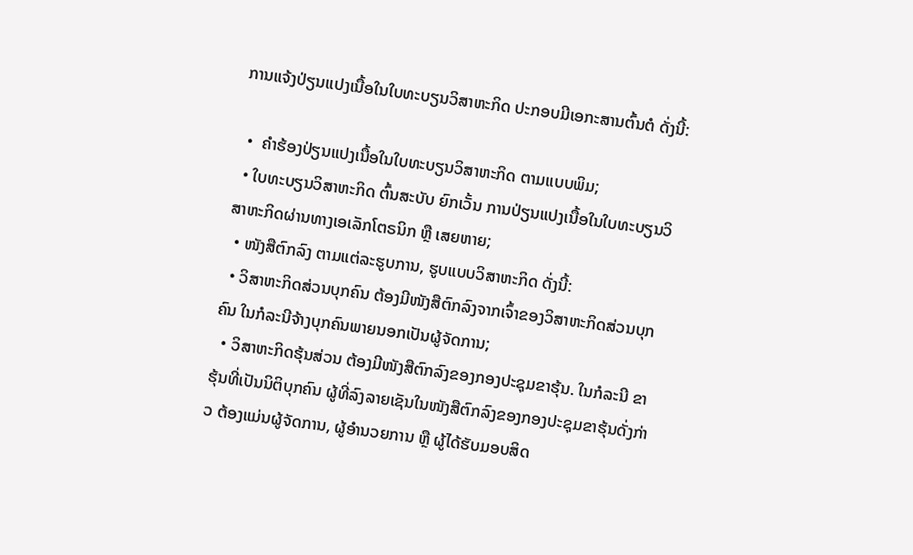ການແຈ້ງປ່ຽນແປງເນື້ອໃນໃບທະບຽນວິສາຫະກິດ ປະກອບມີເອກະສານຕົ້ນຕໍ ດັ່ງນີ້:

  •  ຄໍາຮ້ອງປ່ຽນແປງເນື້ອໃນໃບທະບຽນວິສາຫະກິດ ຕາມແບບພິມ;
  • ໃບທະບຽນວິສາຫະກິດ ຕົ້ນສະບັບ ຍົກເວັ້ນ ການປ່ຽນແປງເນື້ອໃນໃບທະບຽນວິສາຫະກິດຜ່ານທາງເອເລັກໂຕຣນິກ ຫຼື ເສຍຫາຍ;
  • ໜັງສືຕົກລົງ ຕາມແຕ່ລະຮູບການ, ຮູບແບບວິສາຫະກິດ ດັ່ງນີ້:
  • ວິສາຫະກິດສ່ວນບຸກຄົນ ຕ້ອງມີໜັງສືຕົກລົງຈາກເຈົ້າຂອງວິສາຫະກິດສ່ວນບຸກຄົນ ໃນກໍລະນີຈ້າງບຸກຄົນພາຍນອກເປັນຜູ້ຈັດການ;
  • ວິສາຫະກິດຮຸ້ນສ່ວນ ຕ້ອງມີໜັງສືຕົກລົງຂອງກອງປະຊຸມຂາຮຸ້ນ. ໃນກໍລະນີ ຂາຮຸ້ນທີ່ເປັນນິຕິບຸກຄົນ ຜູ້ທີ່ລົງລາຍເຊັນໃນໜັງສືຕົກລົງຂອງກອງປະຊຸມຂາຮຸ້ນດັ່ງກ່າວ ຕ້ອງແມ່ນຜູ້ຈັດການ, ຜູ້ອຳນວຍການ ຫຼື ຜູ້ໄດ້ຮັບມອບສິດ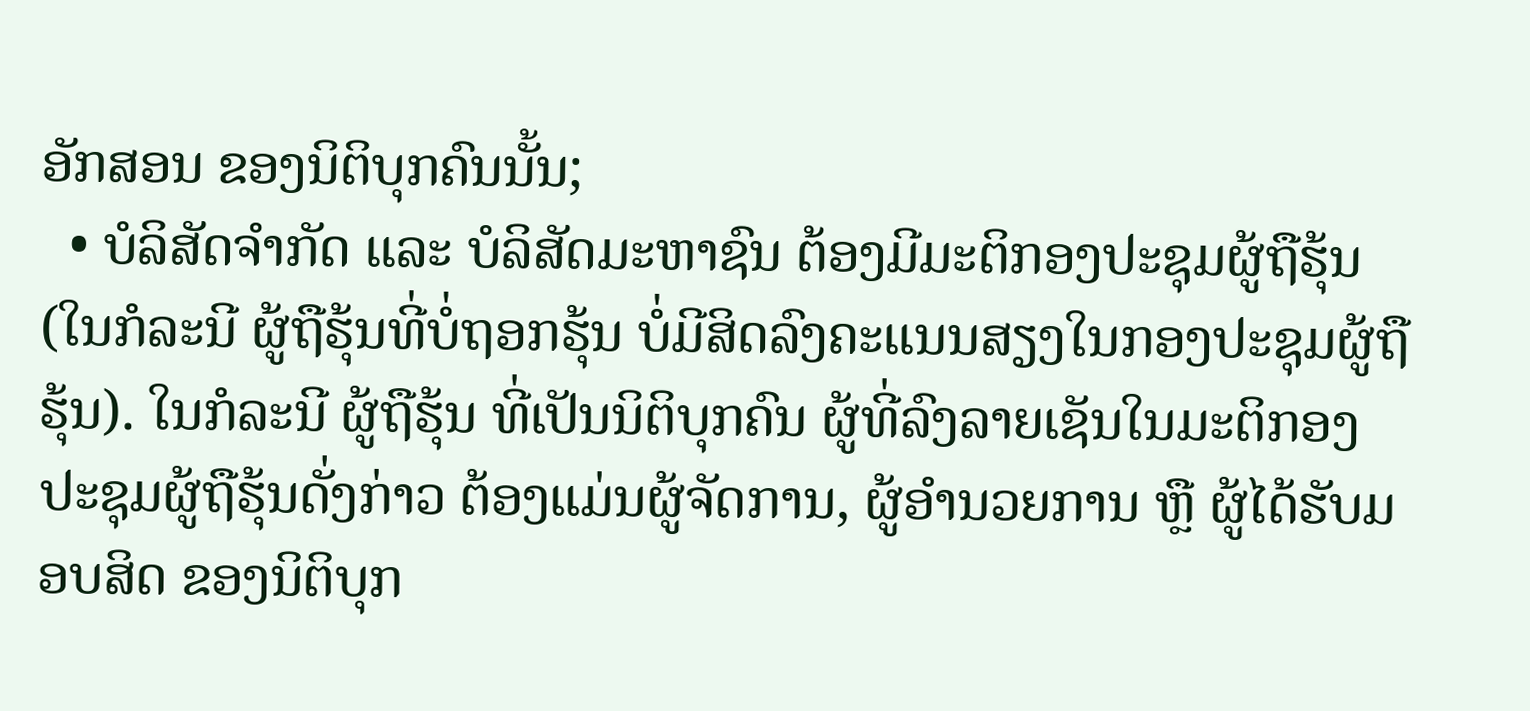ອັກສອນ ຂອງນິຕິບຸກຄົນນັ້ນ;
  • ບໍລິສັດຈໍາກັດ ແລະ ບໍລິສັດມະຫາຊົນ ຕ້ອງມີມະຕິກອງປະຊຸມຜູ້ຖືຮຸ້ນ (ໃນກໍລະນີ ຜູ້ຖືຮຸ້ນທີ່ບໍ່ຖອກຮຸ້ນ ບໍ່ມີສິດລົງຄະແນນສຽງໃນກອງປະຊຸມຜູ້ຖືຮຸ້ນ). ໃນກໍລະນີ ຜູ້ຖືຮຸ້ນ ທີ່ເປັນນິຕິບຸກຄົນ ຜູ້ທີ່ລົງລາຍເຊັນໃນມະຕິກອງປະຊຸມຜູ້ຖືຮຸ້ນດັ່ງກ່າວ ຕ້ອງແມ່ນຜູ້ຈັດການ, ຜູ້ອຳນວຍການ ຫຼື ຜູ້ໄດ້ຮັບມອບສິດ ຂອງນິຕິບຸກ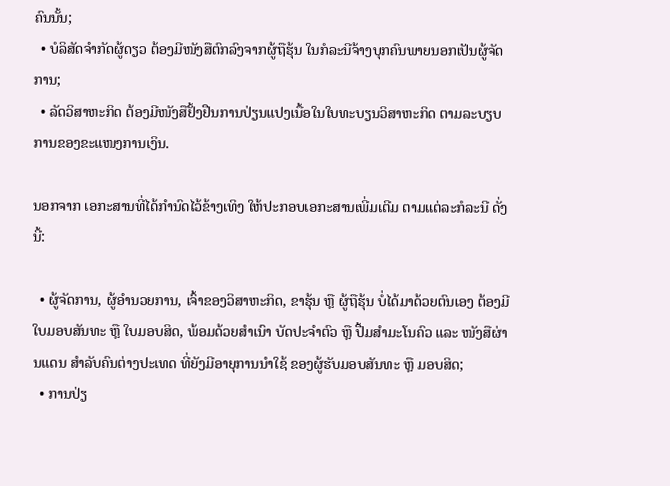ຄົນນັ້ນ;
  • ບໍລິສັດຈໍາກັດຜູ້ດຽວ ຕ້ອງມີໜັງສືຕົກລົງຈາກຜູ້ຖືຮຸ້ນ ໃນກໍລະນີຈ້າງບຸກຄົນພາຍນອກເປັນຜູ້ຈັດການ;
  • ລັດວິສາຫະກິດ ຕ້ອງມີໜັງສືຢັ້ງຢືນການປ່ຽນແປງເນື້ອໃນໃບທະບຽນວິສາຫະກິດ ຕາມລະບຽບການຂອງຂະແໜງການເງິນ.

ນອກຈາກ ເອກະສານທີ່ໄດ້ກຳນົດໄວ້ຂ້າງເທິງ ໃຫ້ປະກອບເອກະສານເພີ່ມເຕີມ ຕາມແຕ່ລະກໍລະນີ ດັ່ງນີ້:

  • ຜູ້ຈັດການ, ຜູ້ອໍານວຍການ, ເຈົ້າຂອງວິສາຫະກິດ, ຂາຮຸ້ນ ຫຼື ຜູ້ຖືຮຸ້ນ ບໍ່ໄດ້ມາດ້ວຍຕົນເອງ ຕ້ອງມີໃບມອບສັນທະ ຫຼື ໃບມອບສິດ, ພ້ອມດ້ວຍສຳເນົາ ບັດປະຈໍາຕົວ ຫຼື ປື້ມສຳມະໂນຄົວ ແລະ ໜັງສືຜ່ານແດນ ສຳລັບຄົນຕ່າງປະເທດ ທີ່ຍັງມີອາຍຸການນໍາໃຊ້ ຂອງຜູ້ຮັບມອບສັນທະ ຫຼື ມອບສິດ;
  • ການປ່ຽ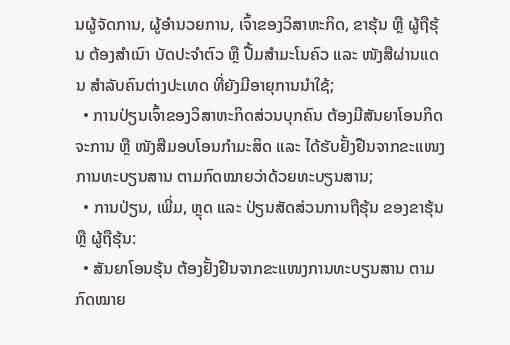ນຜູ້ຈັດການ, ຜູ້ອໍານວຍການ, ເຈົ້າຂອງວິສາຫະກິດ, ຂາຮຸ້ນ ຫຼື ຜູ້ຖືຮຸ້ນ ຕ້ອງສໍາເນົາ ບັດປະຈໍາຕົວ ຫຼື ປື້ມສຳມະໂນຄົວ ແລະ ໜັງສືຜ່ານແດນ ສຳລັບຄົນຕ່າງປະເທດ ທີ່ຍັງມີອາຍຸການນໍາໃຊ້;
  • ການປ່ຽນເຈົ້າຂອງວິສາຫະກິດສ່ວນບຸກຄົນ ຕ້ອງມີສັນຍາໂອນກິດຈະການ ຫຼື ໜັງສືມອບໂອນກໍາມະສິດ ແລະ ໄດ້ຮັບຢັ້ງຢືນຈາກຂະແໜງການທະບຽນສານ ຕາມກົດໝາຍວ່າດ້ວຍທະບຽນສານ;
  • ການປ່ຽນ, ເພີ່ມ, ຫຼຸດ ແລະ ປ່ຽນສັດສ່ວນການຖືຮຸ້ນ ຂອງຂາຮຸ້ນ ຫຼື ຜູ້ຖືຮຸ້ນ:
  • ສັນຍາໂອນຮຸ້ນ ຕ້ອງຢັ້ງຢືນຈາກຂະແໜງການທະບຽນສານ ຕາມກົດໝາຍ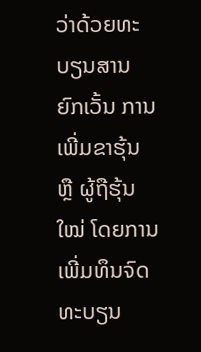ວ່າດ້ວຍທະບຽນສານ ຍົກເວັ້ນ ການເພີ່ມຂາຮຸ້ນ ຫຼື ຜູ້ຖືຮຸ້ນໃໝ່ ໂດຍການເພີ່ມທຶນຈົດທະບຽນ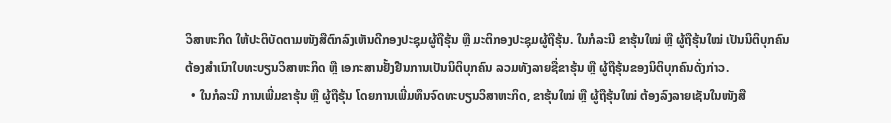ວິສາຫະກິດ ໃຫ້ປະຕິບັດຕາມໜັງສືຕົກລົງເຫັນດີກອງປະຊຸມຜູ້ຖືຮຸ້ນ ຫຼື ມະຕິກອງປະຊຸມຜູ້ຖືຮຸ້ນ. ໃນກໍລະນີ ຂາຮຸ້ນໃໝ່ ຫຼື ຜູ້ຖືຮຸ້ນໃໝ່ ເປັນນິຕິບຸກຄົນ ຕ້ອງສໍາເນົາໃບທະບຽນວິສາຫະກິດ ຫຼື ເອກະສານຢັ້ງຢືນການເປັນນິຕິບຸກຄົນ ລວມທັງລາຍຊື່ຂາຮຸ້ນ ຫຼື ຜູ້ຖືຮຸ້ນຂອງນິຕິບຸກຄົນດັ່ງກ່າວ.
  • ໃນກໍລະນີ ການເພີ່ມຂາຮຸ້ນ ຫຼື ຜູ້ຖືຮຸ້ນ ໂດຍການເພີ່ມທຶນຈົດທະບຽນວິສາຫະກິດ, ຂາຮຸ້ນໃໝ່ ຫຼື ຜູ້ຖືຮຸ້ນໃໝ່ ຕ້ອງລົງລາຍເຊັນໃນໜັງສື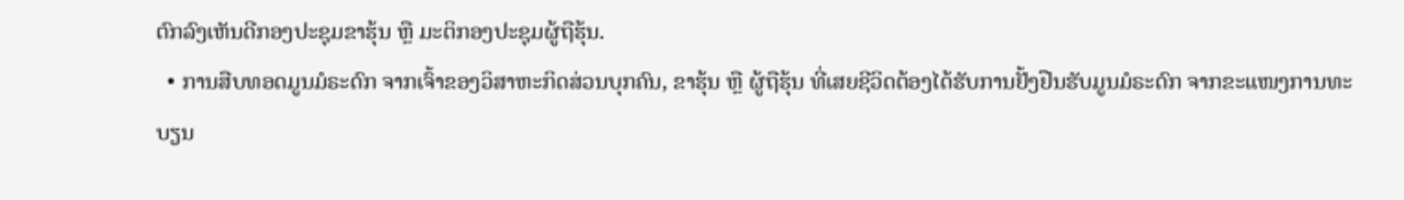ຕົກລົງເຫັນດີກອງປະຊຸມຂາຮຸ້ນ ຫຼື ມະຕິກອງປະຊຸມຜູ້ຖືຮຸ້ນ.
  • ການສືບທອດມູນມໍຣະດົກ ຈາກເຈົ້າຂອງວິສາຫະກິດສ່ວນບຸກຄົນ, ຂາຮຸ້ນ ຫຼື ຜູ້ຖືຮຸ້ນ ທີ່ເສຍຊີວິດຕ້ອງໄດ້ຮັບການຢັ້ງຢືນຮັບມູນມໍຣະດົກ ຈາກຂະແໜງການທະບຽນ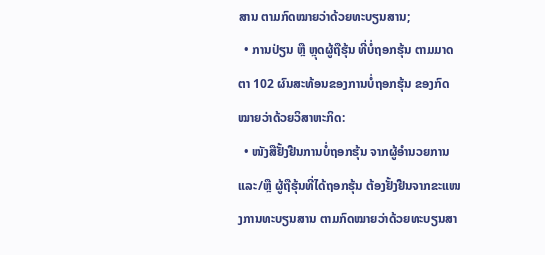ສານ ຕາມກົດໝາຍວ່າດ້ວຍທະບຽນສານ;
  • ການປ່ຽນ ຫຼື ຫຼຸດຜູ້ຖືຮຸ້ນ ທີ່ບໍ່ຖອກຮຸ້ນ ຕາມມາດຕາ 102 ຜົນສະທ້ອນຂອງການບໍ່ຖອກຮຸ້ນ ຂອງກົດໝາຍວ່າດ້ວຍວິສາຫະກິດ:
  • ໜັງສືຢັ້ງຢືນການບໍ່ຖອກຮຸ້ນ ຈາກຜູ້ອຳນວຍການ ແລະ/ຫຼື ຜູ້ຖືຮຸ້ນທີ່ໄດ້ຖອກຮຸ້ນ ຕ້ອງຢັ້ງຢືນຈາກຂະແໜງການທະບຽນສານ ຕາມກົດໝາຍວ່າດ້ວຍທະບຽນສາ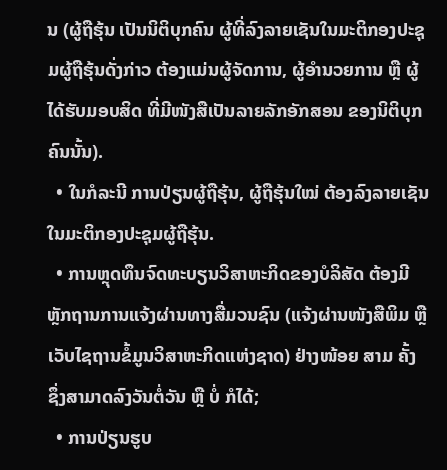ນ (ຜູ້ຖືຮຸ້ນ ເປັນນິຕິບຸກຄົນ ຜູ້ທີ່ລົງລາຍເຊັນໃນມະຕິກອງປະຊຸມຜູ້ຖືຮຸ້ນດັ່ງກ່າວ ຕ້ອງແມ່ນຜູ້ຈັດການ, ຜູ້ອຳນວຍການ ຫຼື ຜູ້ໄດ້ຮັບມອບສິດ ທີ່ມີໜັງສືເປັນລາຍລັກອັກສອນ ຂອງນິຕິບຸກຄົນນັ້ນ).
  • ໃນກໍລະນີ ການປ່ຽນຜູ້ຖືຮຸ້ນ, ຜູ້ຖືຮຸ້ນໃໝ່ ຕ້ອງລົງລາຍເຊັນໃນມະຕິກອງປະຊຸມຜູ້ຖືຮຸ້ນ.
  • ການຫຼຸດທຶນຈົດທະບຽນວິສາຫະກິດຂອງບໍລິສັດ ຕ້ອງມີຫຼັກຖານການແຈ້ງຜ່ານທາງສື່ມວນຊົນ (ແຈ້ງຜ່ານໜັງສືພິມ ຫຼື ເວັບໄຊຖານຂໍ້ມູນວິສາຫະກິດແຫ່ງຊາດ) ຢ່າງໜ້ອຍ ສາມ ຄັ້ງ ຊຶ່ງສາມາດລົງວັນຕໍ່ວັນ ຫຼື ບໍ່ ກໍໄດ້;
  • ການປ່ຽນຮູບ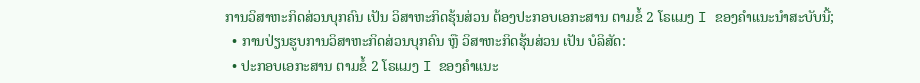ການວິສາຫະກິດສ່ວນບຸກຄົນ ເປັນ ວິສາຫະກິດຮຸ້ນສ່ວນ ຕ້ອງປະກອບເອກະສານ ຕາມຂໍ້ 2 ໂຣແມງ I ຂອງຄໍາແນະນໍາສະບັບນີ້;
  • ການປ່ຽນຮູບການວິສາຫະກິດສ່ວນບຸກຄົນ ຫຼື ວິສາຫະກິດຮຸ້ນສ່ວນ ເປັນ ບໍລິສັດ:
  • ປະກອບເອກະສານ ຕາມຂໍ້ 2 ໂຣແມງ I ຂອງຄໍາແນະ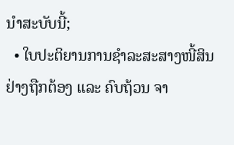ນໍາສະບັບນີ້;
  • ໃບປະຕິຍານການຊໍາລະສະສາງໜີ້ສິນຢ່າງຖືກຕ້ອງ ແລະ ຄົບຖ້ວນ ຈາ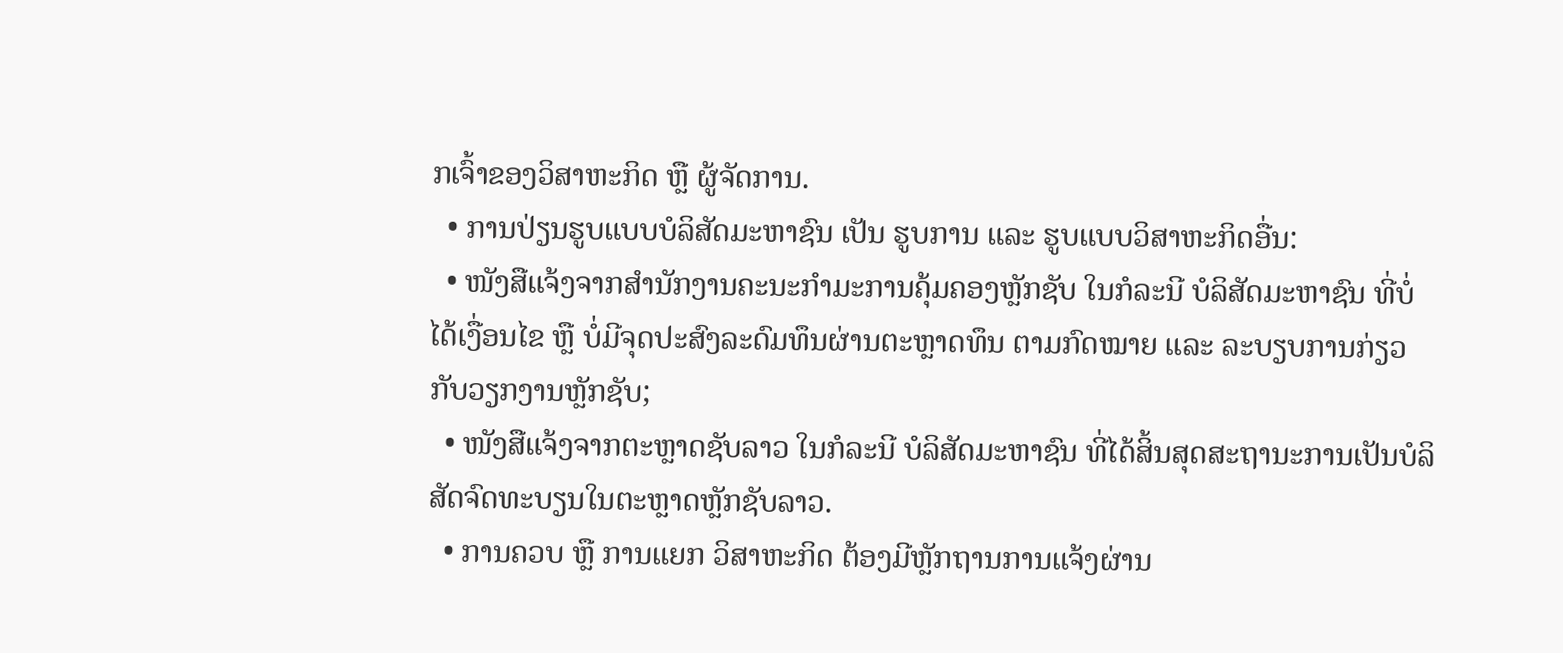ກເຈົ້າຂອງວິສາຫະກິດ ຫຼື ຜູ້ຈັດການ.
  • ການປ່ຽນຮູບແບບບໍລິສັດມະຫາຊົນ ເປັນ ຮູບການ ແລະ ຮູບແບບວິສາຫະກິດອື່ນ:
  • ໜັງສືແຈ້ງຈາກສຳນັກງານຄະນະກຳມະການຄຸ້ມຄອງຫຼັກຊັບ ໃນກໍລະນີ ບໍລິສັດມະຫາຊົນ ທີ່ບໍ່ໄດ້ເງື່ອນໄຂ ຫຼື ບໍ່ມີຈຸດປະສົງລະດົມທຶນຜ່ານຕະຫຼາດທຶນ ຕາມກົດໝາຍ ແລະ ລະບຽບການກ່ຽວກັບວຽກງານຫຼັກຊັບ;
  • ໜັງສືແຈ້ງຈາກຕະຫຼາດຊັບລາວ ໃນກໍລະນີ ບໍລິສັດມະຫາຊົນ ທີ່ໄດ້ສິ້ນສຸດສະຖານະການເປັນບໍລິສັດຈົດທະບຽນໃນຕະຫຼາດຫຼັກຊັບລາວ.
  • ການຄວບ ຫຼື ການແຍກ ວິສາຫະກິດ ຕ້ອງມີຫຼັກຖານການແຈ້ງຜ່ານ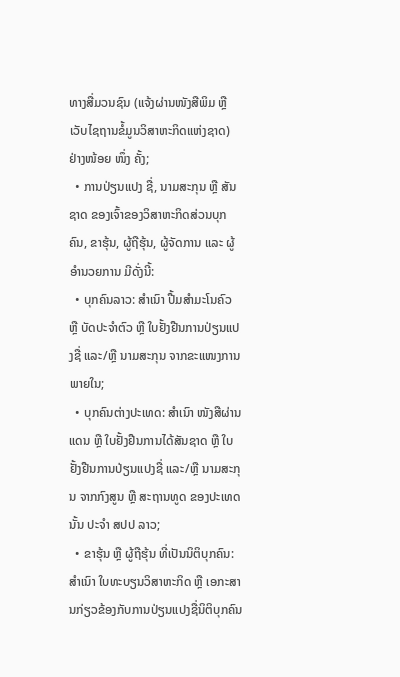ທາງສື່ມວນຊົນ (ແຈ້ງຜ່ານໜັງສືພິມ ຫຼື ເວັບໄຊຖານຂໍ້ມູນວິສາຫະກິດແຫ່ງຊາດ) ຢ່າງໜ້ອຍ ໜຶ່ງ ຄັ້ງ;
  • ການປ່ຽນແປງ ຊື່, ນາມສະກຸນ ຫຼື ສັນຊາດ ຂອງເຈົ້າຂອງວິສາຫະກິດສ່ວນບຸກຄົນ, ຂາຮຸ້ນ, ຜູ້ຖືຮຸ້ນ, ຜູ້ຈັດການ ແລະ ຜູ້ອຳນວຍການ ມີດັ່ງນີ້:
  • ບຸກຄົນລາວ: ສໍາເນົາ ປື້ມສໍາມະໂນຄົວ ຫຼື ບັດປະຈໍາຕົວ ຫຼື ໃບຢັ້ງຢືນການປ່ຽນແປງຊື່ ແລະ/ຫຼື ນາມສະກຸນ ຈາກຂະແໜງການພາຍໃນ;
  • ບຸກຄົນຕ່າງປະເທດ: ສໍາເນົາ ໜັງສືຜ່ານແດນ ຫຼື ໃບຢັ້ງຢືນການໄດ້ສັນຊາດ ຫຼື ໃບຢັ້ງຢືນການປ່ຽນແປງຊື່ ແລະ/ຫຼື ນາມສະກຸນ ຈາກກົງສູນ ຫຼື ສະຖານທູດ ຂອງປະເທດນັ້ນ ປະຈໍາ ສປປ ລາວ;
  • ຂາຮຸ້ນ ຫຼື ຜູ້ຖືຮຸ້ນ ທີ່ເປັນນິຕິບຸກຄົນ: ສໍາເນົາ ໃບທະບຽນວິສາຫະກິດ ຫຼື ເອກະສານກ່ຽວຂ້ອງກັບການປ່ຽນແປງຊື່ນິຕິບຸກຄົນ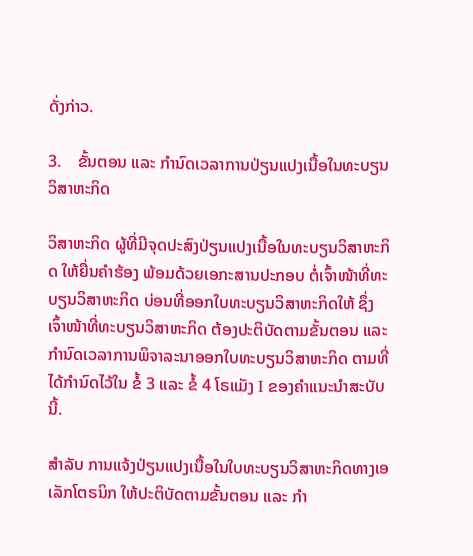ດັ່ງກ່າວ.

3.    ຂັ້ນຕອນ ແລະ ກຳນົດເວລາການປ່ຽນແປງເນື້ອໃນທະບຽນວິສາຫະກິດ

ວິສາຫະກິດ ຜູ້ທີ່ມີຈຸດປະສົງປ່ຽນແປງເນື້ອໃນທະບຽນວິສາຫະກິດ ໃຫ້ຍື່ນຄຳຮ້ອງ ພ້ອມດ້ວຍເອກະສານປະກອບ ຕໍ່ເຈົ້າໜ້າທີ່ທະບຽນວິສາຫະກິດ ບ່ອນທີ່ອອກໃບທະບຽນວິສາຫະກິດໃຫ້ ຊຶ່ງເຈົ້າໜ້າທີ່ທະບຽນວິສາຫະກິດ ຕ້ອງປະຕິບັດຕາມຂັ້ນຕອນ ແລະ ກໍານົດເວລາການພິຈາລະນາອອກໃບທະບຽນວິສາຫະກິດ ຕາມທີ່ໄດ້ກຳນົດໄວ້ໃນ ຂໍ້ 3 ແລະ ຂໍ້ 4 ໂຣແມັງ I ຂອງຄຳແນະນໍາສະບັບນີ້.

ສຳລັບ ການແຈ້ງປ່ຽນແປງເນື້ອໃນໃບທະບຽນວິສາຫະກິດທາງເອເລັກໂຕຣນິກ ໃຫ້ປະຕິບັດຕາມຂັ້ນຕອນ ແລະ ກໍາ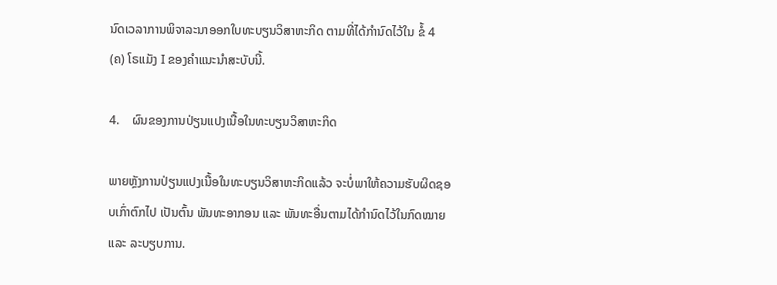ນົດເວລາການພິຈາລະນາອອກໃບທະບຽນວິສາຫະກິດ ຕາມທີ່ໄດ້ກຳນົດໄວ້ໃນ ຂໍ້ 4 (ຄ) ໂຣແມັງ I ຂອງຄຳແນະນໍາສະບັບນີ້.

4.    ຜົນຂອງການປ່ຽນແປງເນື້ອໃນທະບຽນວິສາຫະກິດ

ພາຍຫຼັງການປ່ຽນແປງເນື້ອໃນທະບຽນວິສາຫະກິດແລ້ວ ຈະບໍ່ພາໃຫ້ຄວາມຮັບຜິດຊອບເກົ່າຕົກໄປ ເປັນຕົ້ນ ພັນທະອາກອນ ແລະ ພັນທະອື່ນຕາມໄດ້ກຳນົດໄວ້ໃນກົດໝາຍ ແລະ ລະບຽບການ.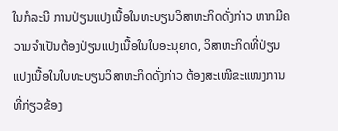ໃນກໍລະນີ ການປ່ຽນແປງເນື້ອໃນທະບຽນວິສາຫະກິດດັ່ງກ່າວ ຫາກມີຄວາມຈໍາເປັນຕ້ອງປ່ຽນແປງເນື້ອໃນໃບອະນຸຍາດ, ວິສາຫະກິດທີ່ປ່ຽນແປງເນື້ອໃນໃບທະບຽນວິສາຫະກິດດັ່ງກ່າວ ຕ້ອງສະເໜີຂະແໜງການທີ່ກ່ຽວຂ້ອງ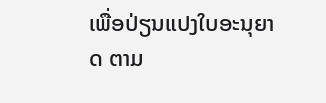ເພື່ອປ່ຽນແປງໃບອະນຸຍາດ ຕາມ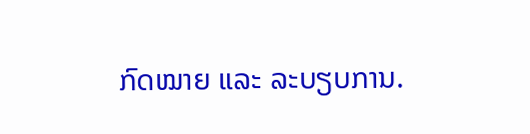ກົດໝາຍ ແລະ ລະບຽບການ.